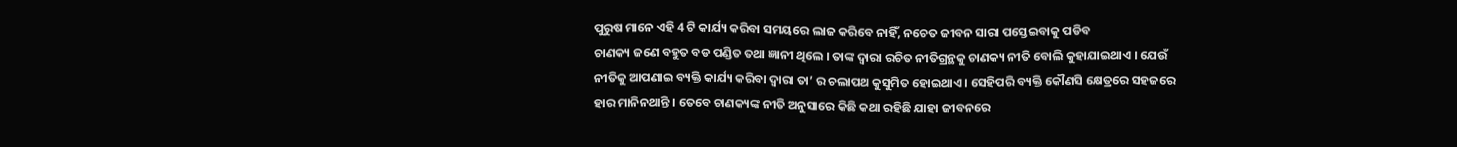ପୁରୁଷ ମାନେ ଏହି 4 ଟି କାର୍ଯ୍ୟ କରିବା ସମୟରେ ଲାଜ କରିବେ ନାହିଁ, ନଚେତ ଜୀବନ ସାରା ପସ୍ତେଇବାକୁ ପଡିବ
ଚାଣକ୍ୟ ଜଣେ ବହୁତ ବଡ ପଣ୍ଡିତ ତଥା ଜ୍ଞାନୀ ଥିଲେ । ତାଙ୍କ ଦ୍ଵାରା ରଚିତ ନୀତିଗ୍ରନ୍ଥକୁ ଚାଣକ୍ୟ ନୀତି ବୋଲି କୁହାଯାଇଥାଏ । ଯେଉଁ ନୀତିକୁ ଆପଣାଇ ବ୍ୟକ୍ତି କାର୍ଯ୍ୟ କରିବା ଦ୍ଵାରା ତା’ ର ଚଲାପଥ କୁସୁମିତ ହୋଇଥାଏ । ସେହିପରି ବ୍ୟକ୍ତି କୌଣସି କ୍ଷେତ୍ରରେ ସହଜରେ ହାର ମାନିନଥାନ୍ତି । ତେବେ ଚାଣକ୍ୟଙ୍କ ନୀତି ଅନୁସାରେ କିଛି କଥା ରହିଛି ଯାହା ଜୀବନରେ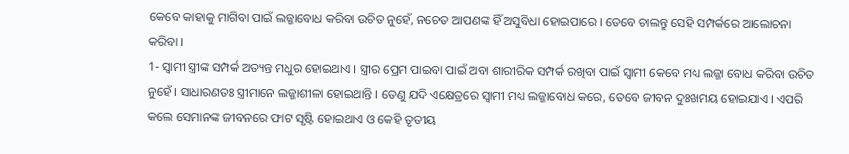କେବେ କାହାକୁ ମାଗିବା ପାଇଁ ଲଜ୍ଜାବୋଧ କରିବା ଉଚିତ ନୁହେଁ, ନଚେତ ଆପଣଙ୍କ ହିଁ ଅସୁବିଧା ହୋଇପାରେ । ତେବେ ଚାଲନ୍ତୁ ସେହି ସମ୍ପର୍କରେ ଆଲୋଚନା କରିବା ।
1- ସ୍ଵାମୀ ସ୍ତ୍ରୀଙ୍କ ସମ୍ପର୍କ ଅତ୍ୟନ୍ତ ମଧୁର ହୋଇଥାଏ । ସ୍ତ୍ରୀର ପ୍ରେମ ପାଇବା ପାଇଁ ଅବା ଶାରୀରିକ ସମ୍ପର୍କ ରଖିବା ପାଇଁ ସ୍ଵାମୀ କେବେ ମଧ୍ୟ ଲଜ୍ଜା ବୋଧ କରିବା ଉଚିତ ନୁହେଁ । ସାଧାରଣତଃ ସ୍ତ୍ରୀମାନେ ଲଜ୍ଜାଶୀଳା ହୋଇଥାନ୍ତି । ତେଣୁ ଯଦି ଏକ୍ଷେତ୍ରରେ ସ୍ଵାମୀ ମଧ୍ୟ ଲଜ୍ଜାବୋଧ କରେ, ତେବେ ଜୀବନ ଦୁଃଖମୟ ହୋଇଯାଏ । ଏପରି କଲେ ସେମାନଙ୍କ ଜୀବନରେ ଫାଟ ସୃଷ୍ଟି ହୋଇଥାଏ ଓ କେହି ତୃତୀୟ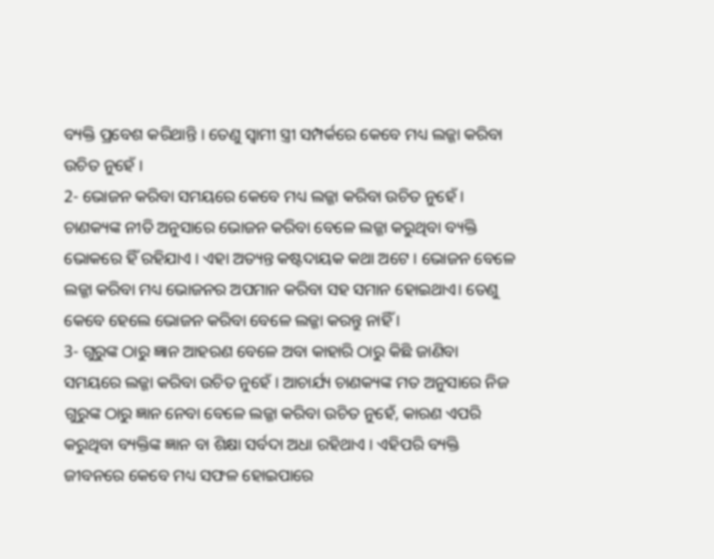ବ୍ୟକ୍ତି ପ୍ରବେଶ କରିଥାନ୍ତି । ତେଣୁ ସ୍ଵାମୀ ସ୍ତ୍ରୀ ସମ୍ପର୍କରେ କେବେ ମଧ୍ୟ ଲଜ୍ଜା କରିବା ଉଚିତ ନୁହେଁ ।
2- ଭୋଜନ କରିବା ସମୟରେ କେବେ ମଧ୍ୟ ଲଜ୍ଜା କରିବା ଉଚିତ ନୁହେଁ । ଚାଣକ୍ୟଙ୍କ ନୀତି ଅନୁସାରେ ଭୋଜନ କରିବା ବେଳେ ଲଜ୍ଜା କରୁଥିବା ବ୍ୟକ୍ତି ଭୋକରେ ହିଁ ରହିଯାଏ । ଏହା ଅତ୍ୟନ୍ତ କଷ୍ଟଦାୟକ କଥା ଅଟେ । ଭୋଜନ ବେଳେ ଲଜ୍ଜା କରିବା ମଧ୍ୟ ଭୋଜନର ଅପମାନ କରିବା ସହ ସମାନ ହୋଇଥାଏ। ତେଣୁ କେବେ ହେଲେ ଭୋଜନ କରିବା ବେଳେ ଲଜ୍ଜା କରନ୍ତୁ ନାହିଁ ।
3- ଗୁରୁଙ୍କ ଠାରୁ ଜ୍ଞାନ ଆହରଣ ବେଳେ ଅବା କାହାରି ଠାରୁ କିଛି ଜାଣିବା ସମୟରେ ଲଜ୍ଜା କରିବା ଉଚିତ ନୁହେଁ । ଆଚାର୍ଯ୍ୟ ଚାଣକ୍ୟଙ୍କ ମତ ଅନୁସାରେ ନିଜ ଗୁରୁଙ୍କ ଠାରୁ ଜ୍ଞାନ ନେବା ବେଳେ ଲଜ୍ଜା କରିବା ଉଚିତ ନୁହେଁ, କାରଣ ଏପରି କରୁଥିବା ବ୍ୟକ୍ତିଙ୍କ ଜ୍ଞାନ ବା ଶିକ୍ଷା ସର୍ବଦା ଅଧା ରହିଥାଏ । ଏହିପରି ବ୍ୟକ୍ତି ଜୀବନରେ କେବେ ମଧ୍ୟ ସଫଳ ହୋଇପାରେ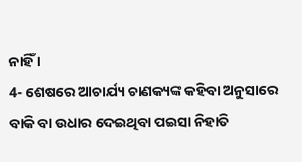ନାହିଁ ।
4- ଶେଷରେ ଆଚାର୍ଯ୍ୟ ଚାଣକ୍ୟଙ୍କ କହିବା ଅନୁସାରେ ବାକି ବା ଉଧାର ଦେଇଥିବା ପଇସା ନିହାତି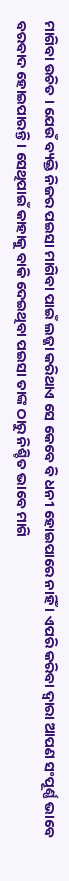ମାଗିବା ଉଚିତ । ଯେଉଁ ବ୍ୟକ୍ତି ନିଜର ପଇସା ମାଗିବା ପାଇଁ ଲଜ୍ଜା କରିଥାଏ ସେ କେବେ ବି ଧନୀ ହୋଇପାରେ ନାହିଁ । ଏପରି କରିବା ଦ୍ଵାରା ଆପଣ ସଂପୂର୍ଣ୍ଣ ଭାବେ ବରବାଦ ହୋଇପାରନ୍ତି । ସେଥିପାଇଁ କାହାକୁ ବାକି ଦେଇଥିବା ପଇସା ତାଙ୍କ ଠାରୁ ନିଶ୍ଚିତ ଭାବେ ମାଗି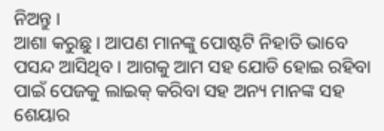ନିଅନ୍ତୁ ।
ଆଶା କରୁଛୁ । ଆପଣ ମାନଙ୍କୁ ପୋଷ୍ଟଟି ନିହାତି ଭାବେ ପସନ୍ଦ ଆସିଥିବ । ଆଗକୁ ଆମ ସହ ଯୋଡି ହୋଇ ରହିବା ପାଇଁ ପେଜକୁ ଲାଇକ୍ କରିବା ସହ ଅନ୍ୟ ମାନଙ୍କ ସହ ଶେୟାର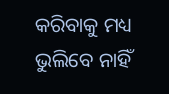କରିବାକୁ ମଧ୍ୟ ଭୁଲିବେ ନାହିଁ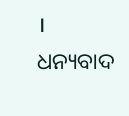। ଧନ୍ୟବାଦ